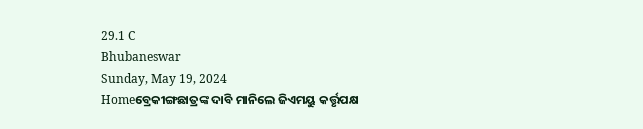29.1 C
Bhubaneswar
Sunday, May 19, 2024
Homeବ୍ରେକୀଙ୍ଗଛାତ୍ରଙ୍କ ଦାବି ମାନିଲେ ଜିଏମୟୁ କର୍ତ୍ତୃପକ୍ଷ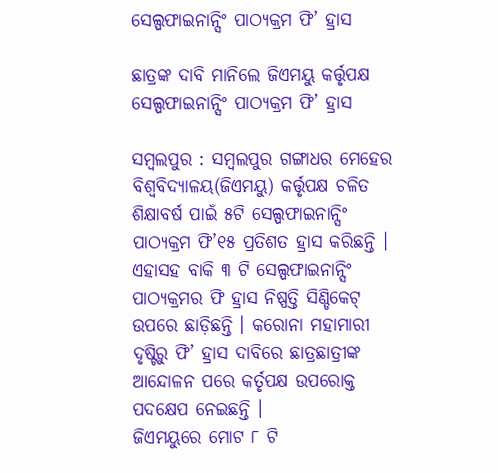ସେଲ୍ପଫାଇନାନ୍ସିଂ ପାଠ୍ୟକ୍ରମ ଫି’ ହ୍ରାସ

ଛାତ୍ରଙ୍କ ଦାବି ମାନିଲେ ଜିଏମୟୁ କର୍ତ୍ତୃପକ୍ଷ ସେଲ୍ପଫାଇନାନ୍ସିଂ ପାଠ୍ୟକ୍ରମ ଫି’ ହ୍ରାସ

ସମ୍ବଲପୁର : ସମ୍ବଲପୁର ଗଙ୍ଗାଧର ମେହେର ବିଶ୍ୱବିଦ୍ୟାଳୟ(ଜିଏମୟୁ) କର୍ତ୍ତୃପକ୍ଷ ଚଳିତ ଶିକ୍ଷାବର୍ଷ ପାଇଁ ୫ଟି ସେଲ୍ପଫାଇନାନ୍ସିଂ ପାଠ୍ୟକ୍ରମ ଫି’୧୫ ପ୍ରତିଶତ ହ୍ରାସ କରିଛନ୍ତି । ଏହାସହ ବାକି ୩ ଟି ସେଲ୍ପଫାଇନାନ୍ସିଂ ପାଠ୍ୟକ୍ରମର ଫି ହ୍ରାସ ନିଷ୍ପତ୍ତି ସିଣ୍ଡିକେଟ୍ ଉପରେ ଛାଡ଼ିଛନ୍ତି । କରୋନା ମହାମାରୀ ଦୃଷ୍ଟିରୁ ଫି’ ହ୍ରାସ ଦାବିରେ ଛାତ୍ରଛାତ୍ରୀଙ୍କ ଆନ୍ଦୋଳନ ପରେ କର୍ତୃପକ୍ଷ ଉପରୋକ୍ତ ପଦକ୍ଷେପ ନେଇଛନ୍ତି ।
ଜିଏମୟୁରେ ମୋଟ ୮ ଟି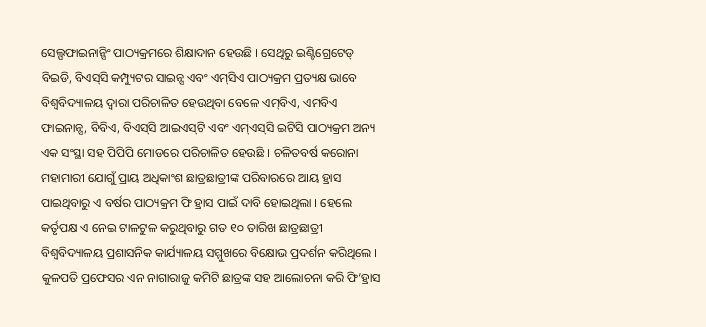ସେଲ୍ପଫାଇନାନ୍ସିଂ ପାଠ୍ୟକ୍ରମରେ ଶିକ୍ଷାଦାନ ହେଉଛି । ସେଥିରୁ ଇଣ୍ଟିଗ୍ରେଟେଡ୍ ବିଇଡି, ବିଏସ୍‌ସି କମ୍ପ୍ୟୁଟର ସାଇନ୍ସ ଏବଂ ଏମ୍‌ସିଏ ପାଠ୍ୟକ୍ରମ ପ୍ରତ୍ୟକ୍ଷ ଭାବେ ବିଶ୍ୱବିଦ୍ୟାଳୟ ଦ୍ୱାରା ପରିଚାଳିତ ହେଉଥିବା ବେଳେ ଏମ୍‌ବିଏ, ଏମବିଏ ଫାଇନାନ୍ସ, ବିବିଏ, ବିଏସ୍‌ସି ଆଇଏସ୍‌ଟି ଏବଂ ଏମ୍‌ଏସ୍‌ସି ଇଟିସି ପାଠ୍ୟକ୍ରମ ଅନ୍ୟ ଏକ ସଂସ୍ଥା ସହ ପିପିପି ମୋଡରେ ପରିଚାଳିତ ହେଉଛି । ଚଳିତବର୍ଷ କରୋନା ମହାମାରୀ ଯୋଗୁଁ ପ୍ରାୟ ଅଧିକାଂଶ ଛାତ୍ରଛାତ୍ରୀଙ୍କ ପରିବାରରେ ଆୟ ହ୍ରାସ ପାଇଥିବାରୁ ଏ ବର୍ଷର ପାଠ୍ୟକ୍ରମ ଫି ହ୍ରାସ ପାଇଁ ଦାବି ହୋଇଥିଲା । ହେଲେ କର୍ତୃପକ୍ଷ ଏ ନେଇ ଟାଳଟୁଳ କରୁଥିବାରୁ ଗତ ୧୦ ତାରିଖ ଛାତ୍ରଛାତ୍ରୀ ବିଶ୍ୱବିଦ୍ୟାଳୟ ପ୍ରଶାସନିକ କାର୍ଯ୍ୟାଳୟ ସମ୍ମୁଖରେ ବିକ୍ଷୋଭ ପ୍ରଦର୍ଶନ କରିଥିଲେ । କୁଳପତି ପ୍ରଫେସର ଏନ ନାଗାରାଜୁ କମିଟି ଛାତ୍ରଙ୍କ ସହ ଆଲୋଚନା କରି ଫି’ହ୍ରାସ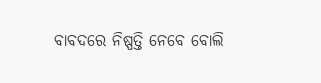ବାବଦରେ ନିଷ୍ପତ୍ତି ନେବେ ବୋଲି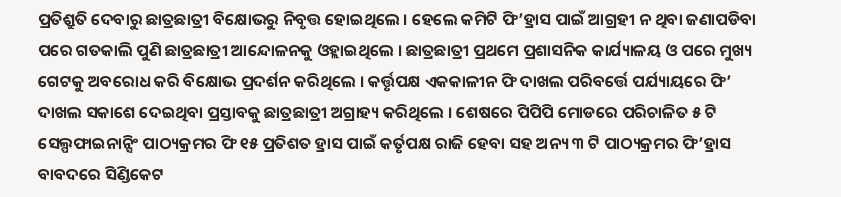ପ୍ରତିଶ୍ରୁତି ଦେବାରୁ ଛାତ୍ରଛାତ୍ରୀ ବିକ୍ଷୋଭରୁ ନିବୃତ୍ତ ହୋଇଥିଲେ । ହେଲେ କମିଟି ଫି’ହ୍ରାସ ପାଇଁ ଆଗ୍ରହୀ ନ ଥିବା ଜଣାପଡିବା ପରେ ଗତକାଲି ପୁଣି ଛାତ୍ରଛାତ୍ରୀ ଆନ୍ଦୋଳନକୁ ଓହ୍ଲାଇଥିଲେ । ଛାତ୍ରଛାତ୍ରୀ ପ୍ରଥମେ ପ୍ରଶାସନିକ କାର୍ଯ୍ୟାଳୟ ଓ ପରେ ମୁଖ୍ୟ ଗେଟକୁ ଅବରୋଧ କରି ବିକ୍ଷୋଭ ପ୍ରଦର୍ଶନ କରିଥିଲେ । କର୍ତ୍ତୃପକ୍ଷ ଏକକାଳୀନ ଫି ଦାଖଲ ପରିବର୍ତ୍ତେ ପର୍ଯ୍ୟାୟରେ ଫି’ ଦାଖଲ ସକାଶେ ଦେଇଥିବା ପ୍ରସ୍ତାବକୁ ଛାତ୍ରଛାତ୍ରୀ ଅଗ୍ରାହ୍ୟ କରିଥିଲେ । ଶେଷରେ ପିପିପି ମୋଡରେ ପରିଚାଳିତ ୫ ଟି ସେଲ୍ପଫାଇନାନ୍ସିଂ ପାଠ୍ୟକ୍ରମର ଫି ୧୫ ପ୍ରତିଶତ ହ୍ରାସ ପାଇଁ କର୍ତୃପକ୍ଷ ରାଜି ହେବା ସହ ଅନ୍ୟ ୩ ଟି ପାଠ୍ୟକ୍ରମର ଫି’ହ୍ରାସ ବାବଦରେ ସିଣ୍ଡିକେଟ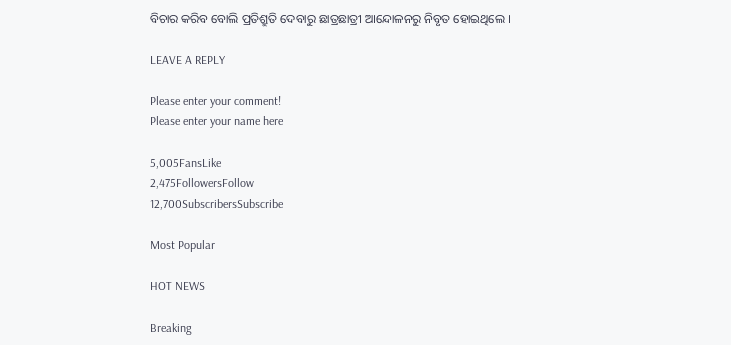ବିଚାର କରିବ ବୋଲି ପ୍ରତିଶ୍ରୁତି ଦେବାରୁ ଛାତ୍ରଛାତ୍ରୀ ଆନ୍ଦୋଳନରୁ ନିବୃତ ହୋଇଥିଲେ ।

LEAVE A REPLY

Please enter your comment!
Please enter your name here

5,005FansLike
2,475FollowersFollow
12,700SubscribersSubscribe

Most Popular

HOT NEWS

Breaking